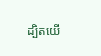ដ្បិតយើ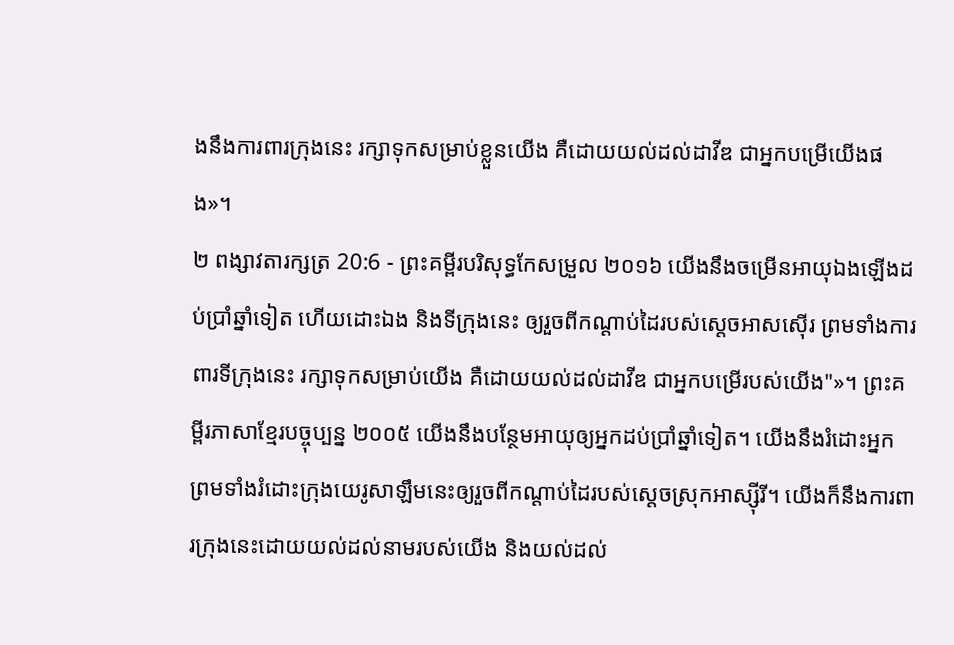ងនឹងការពារក្រុងនេះ រក្សាទុកសម្រាប់ខ្លួនយើង គឺដោយយល់ដល់ដាវីឌ ជាអ្នកបម្រើយើងផង»។
២ ពង្សាវតារក្សត្រ 20:6 - ព្រះគម្ពីរបរិសុទ្ធកែសម្រួល ២០១៦ យើងនឹងចម្រើនអាយុឯងឡើងដប់ប្រាំឆ្នាំទៀត ហើយដោះឯង និងទីក្រុងនេះ ឲ្យរួចពីកណ្ដាប់ដៃរបស់ស្តេចអាសស៊ើរ ព្រមទាំងការពារទីក្រុងនេះ រក្សាទុកសម្រាប់យើង គឺដោយយល់ដល់ដាវីឌ ជាអ្នកបម្រើរបស់យើង"»។ ព្រះគម្ពីរភាសាខ្មែរបច្ចុប្បន្ន ២០០៥ យើងនឹងបន្ថែមអាយុឲ្យអ្នកដប់ប្រាំឆ្នាំទៀត។ យើងនឹងរំដោះអ្នក ព្រមទាំងរំដោះក្រុងយេរូសាឡឹមនេះឲ្យរួចពីកណ្ដាប់ដៃរបស់ស្ដេចស្រុកអាស្ស៊ីរី។ យើងក៏នឹងការពារក្រុងនេះដោយយល់ដល់នាមរបស់យើង និងយល់ដល់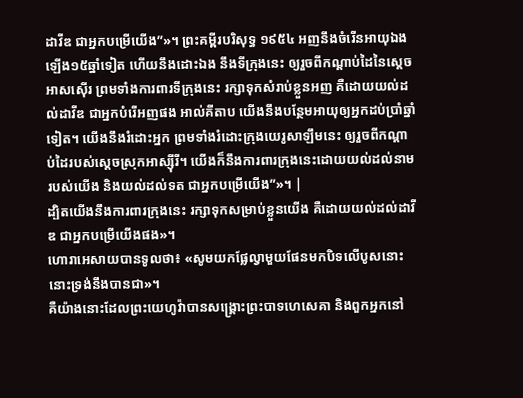ដាវីឌ ជាអ្នកបម្រើយើង”»។ ព្រះគម្ពីរបរិសុទ្ធ ១៩៥៤ អញនឹងចំរើនអាយុឯងឡើង១៥ឆ្នាំទៀត ហើយនឹងដោះឯង នឹងទីក្រុងនេះ ឲ្យរួចពីកណ្តាប់ដៃនៃស្តេចអាសស៊ើរ ព្រមទាំងការពារទីក្រុងនេះ រក្សាទុកសំរាប់ខ្លួនអញ គឺដោយយល់ដល់ដាវីឌ ជាអ្នកបំរើអញផង អាល់គីតាប យើងនឹងបន្ថែមអាយុឲ្យអ្នកដប់ប្រាំឆ្នាំទៀត។ យើងនឹងរំដោះអ្នក ព្រមទាំងរំដោះក្រុងយេរូសាឡឹមនេះ ឲ្យរួចពីកណ្តាប់ដៃរបស់ស្តេចស្រុកអាស្ស៊ីរី។ យើងក៏នឹងការពារក្រុងនេះដោយយល់ដល់នាមរបស់យើង និងយល់ដល់ទត ជាអ្នកបម្រើយើង”»។ |
ដ្បិតយើងនឹងការពារក្រុងនេះ រក្សាទុកសម្រាប់ខ្លួនយើង គឺដោយយល់ដល់ដាវីឌ ជាអ្នកបម្រើយើងផង»។
ហោរាអេសាយបានទូលថា៖ «សូមយកផ្លែល្វាមួយផែនមកបិទលើបូសនោះ នោះទ្រង់នឹងបានជា»។
គឺយ៉ាងនោះដែលព្រះយេហូវ៉ាបានសង្គ្រោះព្រះបាទហេសេគា និងពួកអ្នកនៅ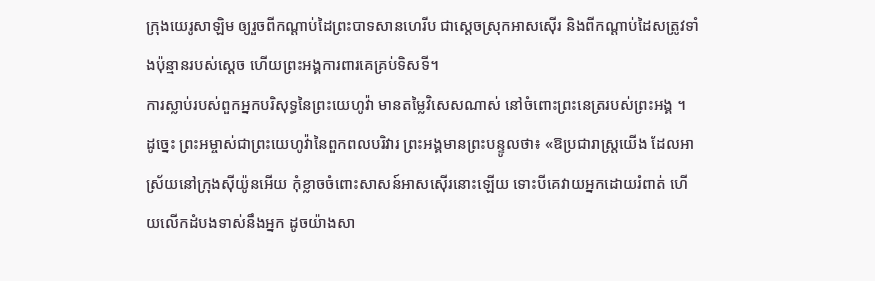ក្រុងយេរូសាឡិម ឲ្យរួចពីកណ្ដាប់ដៃព្រះបាទសានហេរីប ជាស្តេចស្រុកអាសស៊ើរ និងពីកណ្ដាប់ដៃសត្រូវទាំងប៉ុន្មានរបស់ស្ដេច ហើយព្រះអង្គការពារគេគ្រប់ទិសទី។
ការស្លាប់របស់ពួកអ្នកបរិសុទ្ធនៃព្រះយេហូវ៉ា មានតម្លៃវិសេសណាស់ នៅចំពោះព្រះនេត្ររបស់ព្រះអង្គ ។
ដូច្នេះ ព្រះអម្ចាស់ជាព្រះយេហូវ៉ានៃពួកពលបរិវារ ព្រះអង្គមានព្រះបន្ទូលថា៖ «ឱប្រជារាស្ត្រយើង ដែលអាស្រ័យនៅក្រុងស៊ីយ៉ូនអើយ កុំខ្លាចចំពោះសាសន៍អាសស៊ើរនោះឡើយ ទោះបីគេវាយអ្នកដោយរំពាត់ ហើយលើកដំបងទាស់នឹងអ្នក ដូចយ៉ាងសា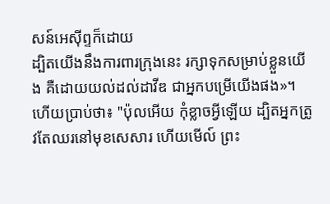សន៍អេស៊ីព្ទក៏ដោយ
ដ្បិតយើងនឹងការពារក្រុងនេះ រក្សាទុកសម្រាប់ខ្លួនយើង គឺដោយយល់ដល់ដាវីឌ ជាអ្នកបម្រើយើងផង»។
ហើយប្រាប់ថា៖ "ប៉ុលអើយ កុំខ្លាចអ្វីឡើយ ដ្បិតអ្នកត្រូវតែឈរនៅមុខសេសារ ហើយមើល៍ ព្រះ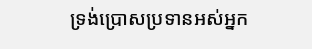ទ្រង់ប្រោសប្រទានអស់អ្នក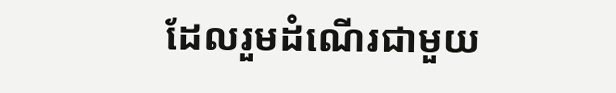ដែលរួមដំណើរជាមួយ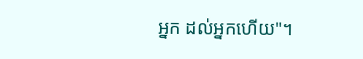អ្នក ដល់អ្នកហើយ"។